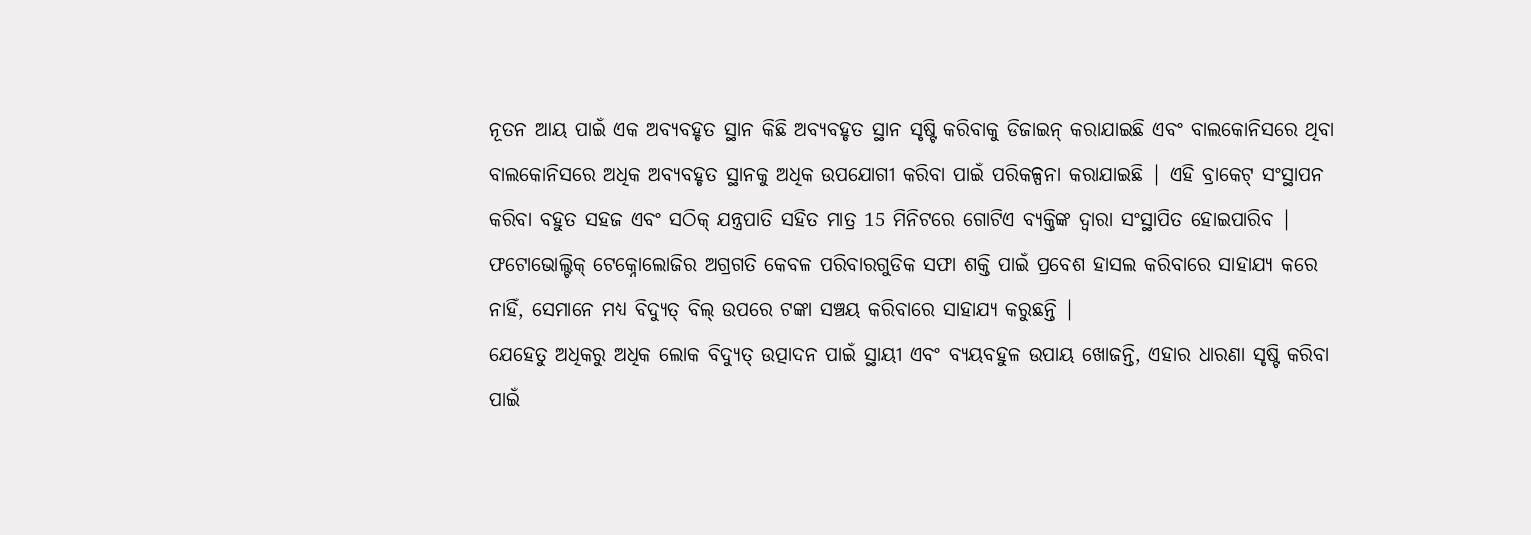ନୂତନ ଆୟ ପାଇଁ ଏକ ଅବ୍ୟବହୃତ ସ୍ଥାନ କିଛି ଅବ୍ୟବହୃତ ସ୍ଥାନ ସୃଷ୍ଟି କରିବାକୁ ଡିଜାଇନ୍ କରାଯାଇଛି ଏବଂ ବାଲକୋନିସରେ ଥିବା ବାଲକୋନିସରେ ଅଧିକ ଅବ୍ୟବହୃତ ସ୍ଥାନକୁ ଅଧିକ ଉପଯୋଗୀ କରିବା ପାଇଁ ପରିକଳ୍ପନା କରାଯାଇଛି | ଏହି ବ୍ରାକେଟ୍ ସଂସ୍ଥାପନ କରିବା ବହୁତ ସହଜ ଏବଂ ସଠିକ୍ ଯନ୍ତ୍ରପାତି ସହିତ ମାତ୍ର 15 ମିନିଟରେ ଗୋଟିଏ ବ୍ୟକ୍ତିଙ୍କ ଦ୍ୱାରା ସଂସ୍ଥାପିତ ହୋଇପାରିବ | ଫଟୋଭୋଲ୍ଟିକ୍ ଟେକ୍ନୋଲୋଜିର ଅଗ୍ରଗତି କେବଳ ପରିବାରଗୁଡିକ ସଫା ଶକ୍ତି ପାଇଁ ପ୍ରବେଶ ହାସଲ କରିବାରେ ସାହାଯ୍ୟ କରେ ନାହିଁ, ସେମାନେ ମଧ୍ୟ ବିଦ୍ୟୁତ୍ ବିଲ୍ ଉପରେ ଟଙ୍କା ସଞ୍ଚୟ କରିବାରେ ସାହାଯ୍ୟ କରୁଛନ୍ତି |
ଯେହେତୁ ଅଧିକରୁ ଅଧିକ ଲୋକ ବିଦ୍ୟୁତ୍ ଉତ୍ପାଦନ ପାଇଁ ସ୍ଥାୟୀ ଏବଂ ବ୍ୟୟବହୁଳ ଉପାୟ ଖୋଜନ୍ତି, ଏହାର ଧାରଣା ସୃଷ୍ଟି କରିବା ପାଇଁ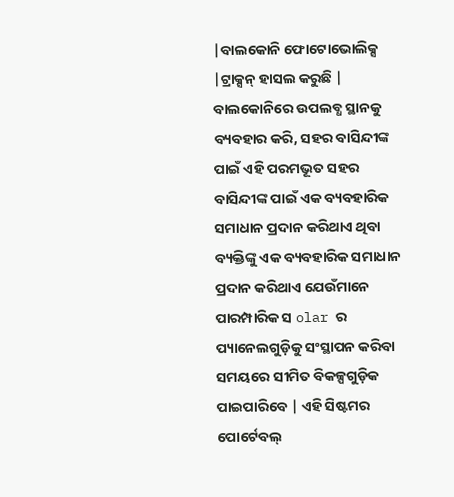|ବାଲକୋନି ଫୋଟୋଭୋଲିକ୍ସ |ଟ୍ରାକ୍ସନ୍ ହାସଲ କରୁଛି | ବାଲକୋନିରେ ଉପଲବ୍ଧ ସ୍ଥାନକୁ ବ୍ୟବହାର କରି, ସହର ବାସିନ୍ଦୀଙ୍କ ପାଇଁ ଏହି ପରମଭୂତ ସହର ବାସିନ୍ଦୀଙ୍କ ପାଇଁ ଏକ ବ୍ୟବହାରିକ ସମାଧାନ ପ୍ରଦାନ କରିଥାଏ ଥିବା ବ୍ୟକ୍ତିଙ୍କୁ ଏକ ବ୍ୟବହାରିକ ସମାଧାନ ପ୍ରଦାନ କରିଥାଏ ଯେଉଁମାନେ ପାରମ୍ପାରିକ ସ olar ର ପ୍ୟାନେଲଗୁଡ଼ିକୁ ସଂସ୍ଥାପନ କରିବା ସମୟରେ ସୀମିତ ବିକଳ୍ପଗୁଡ଼ିକ ପାଇପାରିବେ | ଏହି ସିଷ୍ଟମର ପୋର୍ଟେବଲ୍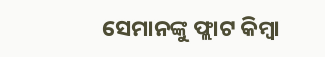ସେମାନଙ୍କୁ ଫ୍ଲାଟ କିମ୍ବା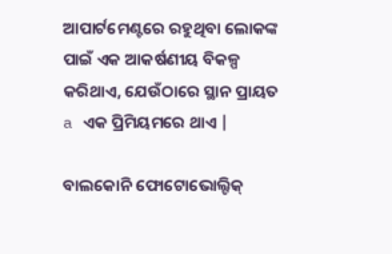ଆପାର୍ଟମେଣ୍ଟରେ ରହୁଥିବା ଲୋକଙ୍କ ପାଇଁ ଏକ ଆକର୍ଷଣୀୟ ବିକଳ୍ପ କରିଥାଏ, ଯେଉଁଠାରେ ସ୍ଥାନ ପ୍ରାୟତ a ଏକ ପ୍ରିମିୟମରେ ଥାଏ |

ବାଲକୋନି ଫୋଟୋଭୋଲ୍ଟିକ୍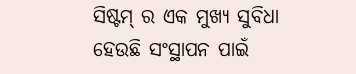ସିଷ୍ଟମ୍ ର ଏକ ମୁଖ୍ୟ ସୁବିଧା ହେଉଛି ସଂସ୍ଥାପନ ପାଇଁ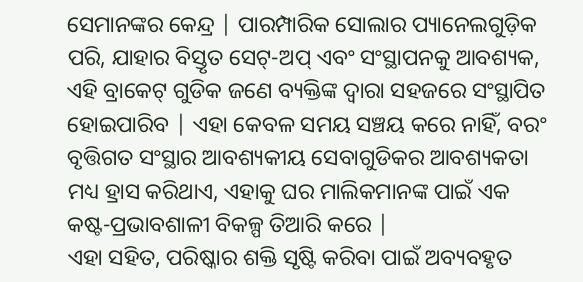ସେମାନଙ୍କର କେନ୍ଦ୍ର | ପାରମ୍ପାରିକ ସୋଲାର ପ୍ୟାନେଲଗୁଡ଼ିକ ପରି, ଯାହାର ବିସ୍ତୃତ ସେଟ୍-ଅପ୍ ଏବଂ ସଂସ୍ଥାପନକୁ ଆବଶ୍ୟକ, ଏହି ବ୍ରାକେଟ୍ ଗୁଡିକ ଜଣେ ବ୍ୟକ୍ତିଙ୍କ ଦ୍ୱାରା ସହଜରେ ସଂସ୍ଥାପିତ ହୋଇପାରିବ | ଏହା କେବଳ ସମୟ ସଞ୍ଚୟ କରେ ନାହିଁ, ବରଂ ବୃତ୍ତିଗତ ସଂସ୍ଥାର ଆବଶ୍ୟକୀୟ ସେବାଗୁଡିକର ଆବଶ୍ୟକତା ମଧ୍ୟ ହ୍ରାସ କରିଥାଏ, ଏହାକୁ ଘର ମାଲିକମାନଙ୍କ ପାଇଁ ଏକ କଷ୍ଟ-ପ୍ରଭାବଶାଳୀ ବିକଳ୍ପ ତିଆରି କରେ |
ଏହା ସହିତ, ପରିଷ୍କାର ଶକ୍ତି ସୃଷ୍ଟି କରିବା ପାଇଁ ଅବ୍ୟବହୃତ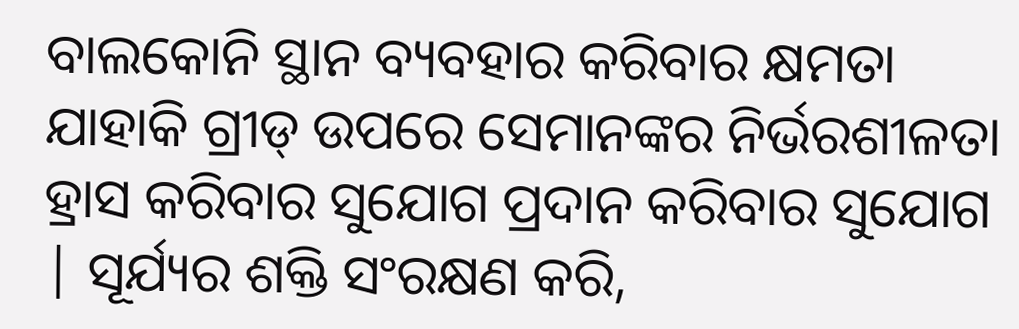ବାଲକୋନି ସ୍ଥାନ ବ୍ୟବହାର କରିବାର କ୍ଷମତା ଯାହାକି ଗ୍ରୀଡ୍ ଉପରେ ସେମାନଙ୍କର ନିର୍ଭରଶୀଳତା ହ୍ରାସ କରିବାର ସୁଯୋଗ ପ୍ରଦାନ କରିବାର ସୁଯୋଗ | ସୂର୍ଯ୍ୟର ଶକ୍ତି ସଂରକ୍ଷଣ କରି,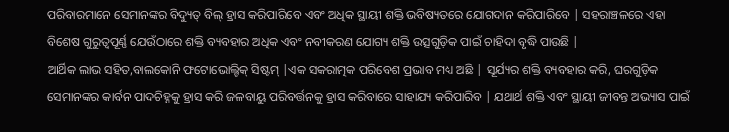ପରିବାରମାନେ ସେମାନଙ୍କର ବିଦ୍ୟୁତ୍ ବିଲ୍ ହ୍ରାସ କରିପାରିବେ ଏବଂ ଅଧିକ ସ୍ଥାୟୀ ଶକ୍ତି ଭବିଷ୍ୟତରେ ଯୋଗଦାନ କରିପାରିବେ | ସହରାଞ୍ଚଳରେ ଏହା ବିଶେଷ ଗୁରୁତ୍ୱପୂର୍ଣ୍ଣ ଯେଉଁଠାରେ ଶକ୍ତି ବ୍ୟବହାର ଅଧିକ ଏବଂ ନବୀକରଣ ଯୋଗ୍ୟ ଶକ୍ତି ଉତ୍ସଗୁଡ଼ିକ ପାଇଁ ଚାହିଦା ବୃଦ୍ଧି ପାଉଛି |
ଆର୍ଥିକ ଲାଭ ସହିତ,ବାଲକୋନି ଫଟୋଭୋଲ୍ଟିକ୍ ସିଷ୍ଟମ୍ |ଏକ ସକରାତ୍ମକ ପରିବେଶ ପ୍ରଭାବ ମଧ୍ୟ ଅଛି | ସୂର୍ଯ୍ୟର ଶକ୍ତି ବ୍ୟବହାର କରି, ଘରଗୁଡ଼ିକ ସେମାନଙ୍କର କାର୍ବନ ପାଦଚିହ୍ନକୁ ହ୍ରାସ କରି ଜଳବାୟୁ ପରିବର୍ତ୍ତନକୁ ହ୍ରାସ କରିବାରେ ସାହାଯ୍ୟ କରିପାରିବ | ଯଥାର୍ଥ ଶକ୍ତି ଏବଂ ସ୍ଥାୟୀ ଜୀବନ୍ତ ଅଭ୍ୟାସ ପାଇଁ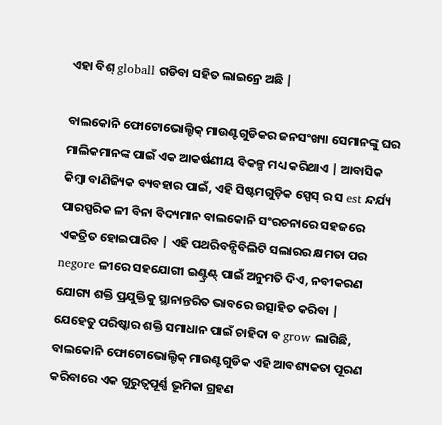ଏହା ବିଶ୍ globall ଗଡିବା ସହିତ ଲାଇନ୍ରେ ଅଛି |

ବାଲକୋନି ଫୋଟୋଭୋଲ୍ଟିକ୍ ମାଉଣ୍ଟଗୁଡିକର ଜନସଂଖ୍ୟା ସେମାନଙ୍କୁ ଘର ମାଲିକମାନଙ୍କ ପାଇଁ ଏକ ଆକର୍ଷଣୀୟ ବିକଳ୍ପ ମଧ୍ୟ କରିଥାଏ | ଆବାସିକ କିମ୍ବା ବାଣିଜ୍ୟିକ ବ୍ୟବହାର ପାଇଁ, ଏହି ସିଷ୍ଟମଗୁଡ଼ିକ ସ୍ପେସ୍ ର ସ est ନ୍ଦର୍ଯ୍ୟ ପାରସ୍ପରିକ ଳୀ ବିନା ବିଦ୍ୟମାନ ବାଲକୋନି ସଂରଚନାରେ ସହଜରେ ଏକତ୍ରିତ ହୋଇପାରିବ | ଏହି ପଥରିବନ୍ସିବିଲିଟି ସଲାରର କ୍ଷମତା ପର negore ଳୀରେ ସହଯୋଗୀ ଇଣ୍ଟ୍ରଣ୍ଟ୍ ପାଇଁ ଅନୁମତି ଦିଏ, ନବୀକରଣ ଯୋଗ୍ୟ ଶକ୍ତି ପ୍ରଯୁକ୍ତିକୁ ସ୍ଥାନାନ୍ତରିତ ଭାବରେ ଉତ୍ସାହିତ କରିବା |
ଯେହେତୁ ପରିଷ୍କାର ଶକ୍ତି ସମାଧାନ ପାଇଁ ଚାହିଦା ବ grow ଲାଗିଛି, ବାଲକୋନି ଫୋଟୋଭୋଲ୍ଟିକ୍ ମାଉଣ୍ଟଗୁଡିକ ଏହି ଆବଶ୍ୟକତା ପୂରଣ କରିବାରେ ଏକ ଗୁରୁତ୍ୱପୂର୍ଣ୍ଣ ଭୂମିକା ଗ୍ରହଣ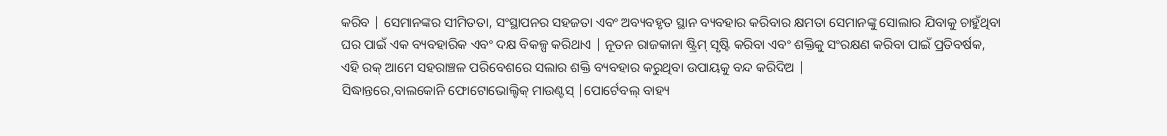କରିବ | ସେମାନଙ୍କର ସୀମିତତା, ସଂସ୍ଥାପନର ସହଜତା ଏବଂ ଅବ୍ୟବହୃତ ସ୍ଥାନ ବ୍ୟବହାର କରିବାର କ୍ଷମତା ସେମାନଙ୍କୁ ସୋଲାର ଯିବାକୁ ଚାହୁଁଥିବା ଘର ପାଇଁ ଏକ ବ୍ୟବହାରିକ ଏବଂ ଦକ୍ଷ ବିକଳ୍ପ କରିଥାଏ | ନୂତନ ରାଜକାନା ଷ୍ଟ୍ରିମ୍ ସୃଷ୍ଟି କରିବା ଏବଂ ଶକ୍ତିକୁ ସଂରକ୍ଷଣ କରିବା ପାଇଁ ପ୍ରତିବର୍ଷକ, ଏହି ରକ୍ ଆମେ ସହରାଞ୍ଚଳ ପରିବେଶରେ ସଲାର ଶକ୍ତି ବ୍ୟବହାର କରୁଥିବା ଉପାୟକୁ ବନ୍ଦ କରିଦିଅ |
ସିଦ୍ଧାନ୍ତରେ,ବାଲକୋନି ଫୋଟୋଭୋଲ୍ଟିକ୍ ମାଉଣ୍ଟସ୍ |ପୋର୍ଟେବଲ୍ ବାହ୍ୟ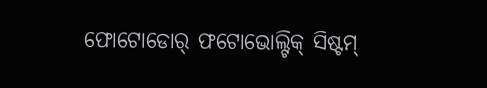ଫୋଟୋଡୋର୍ ଫଟୋଭୋଲ୍ଟିକ୍ ସିଷ୍ଟମ୍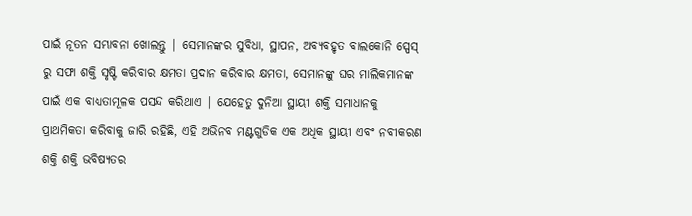ପାଇଁ ନୂତନ ସମ୍ଭାବନା ଖୋଲନ୍ତୁ | ସେମାନଙ୍କର ସୁବିଧା, ସ୍ଥାପନ, ଅବ୍ୟବହୃତ ବାଲକୋନି ସ୍ପେସ୍ ରୁ ସଫା ଶକ୍ତି ସୃଷ୍ଟି କରିବାର କ୍ଷମତା ପ୍ରଦାନ କରିବାର କ୍ଷମତା, ସେମାନଙ୍କୁ ଘର ମାଲିକମାନଙ୍କ ପାଇଁ ଏକ ବାଧ୍ୟତାମୂଳକ ପସନ୍ଦ କରିଥାଏ | ଯେହେତୁ ଦୁନିଆ ସ୍ଥାୟୀ ଶକ୍ତି ସମାଧାନକୁ ପ୍ରାଥମିକତା କରିବାକୁ ଜାରି ରହିଛି, ଏହି ଅଭିନବ ମଣ୍ଟଗୁଡିକ ଏକ ଅଧିକ ସ୍ଥାୟୀ ଏବଂ ନବୀକରଣ ଶକ୍ତି ଶକ୍ତି ଭବିଷ୍ୟତର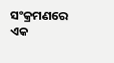ସଂକ୍ରମଣରେ ଏକ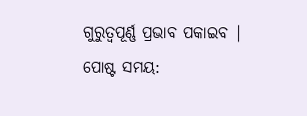ଗୁରୁତ୍ୱପୂର୍ଣ୍ଣ ପ୍ରଭାବ ପକାଇବ |
ପୋଷ୍ଟ ସମୟ: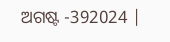ଅଗଷ୍ଟ -392024 |